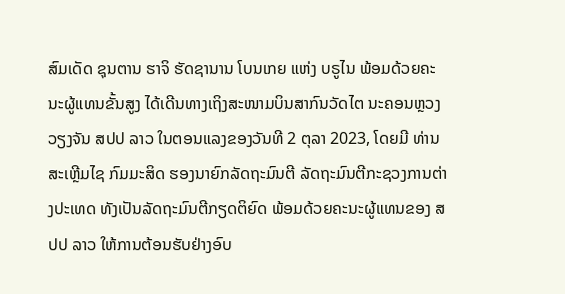ສົມເດັດ ຊຸນຕານ ຮາຈິ ຮັດຊານານ ໂບນເກຍ ແຫ່ງ ບຣູໄນ ພ້ອມດ້ວຍຄະນະຜູ້ແທນຂັ້ນສູງ ໄດ້ເດີນທາງເຖິງສະໜາມບິນສາກົນວັດໄຕ ນະຄອນຫຼວງວຽງຈັນ ສປປ ລາວ ໃນຕອນແລງຂອງວັນທີ 2 ຕຸລາ 2023, ໂດຍມີ ທ່ານ ສະເຫຼີມໄຊ ກົມມະສິດ ຮອງນາຍົກລັດຖະມົນຕີ ລັດຖະມົນຕີກະຊວງການຕ່າງປະເທດ ທັງເປັນລັດຖະມົນຕີກຽດຕິຍົດ ພ້ອມດ້ວຍຄະນະຜູ້ແທນຂອງ ສປປ ລາວ ໃຫ້ການຕ້ອນຮັບຢ່າງອົບ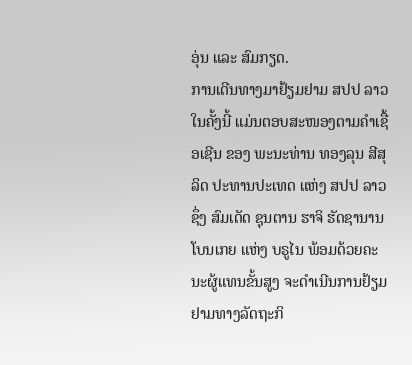ອຸ່ນ ແລະ ສົມກຽດ.
ການເດີນທາງມາຢ້ຽມຢາມ ສປປ ລາວ ໃນຄັ້ງນີ້ ແມ່ນຕອບສະໜອງຕາມຄໍາເຊື້ອເຊີນ ຂອງ ພະນະທ່ານ ທອງລຸນ ສີສຸລິດ ປະທານປະເທດ ແຫ່ງ ສປປ ລາວ ຊຶ່ງ ສົມເດັດ ຊຸນຕານ ຮາຈິ ຮັດຊານານ ໂບນເກຍ ແຫ່ງ ບຣູໄນ ພ້ອມດ້ວຍຄະນະຜູ້ແທນຂັ້ນສູງ ຈະດໍາເນີນການຢ້ຽມຢາມທາງລັດຖະກິ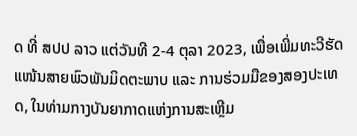ດ ທີ່ ສປປ ລາວ ແຕ່ວັນທີ 2-4 ຕຸລາ 2023, ເພື່ອເພີ່ມທະວີຮັດແໜ້ນສາຍພົວພັນມິດຕະພາບ ແລະ ການຮ່ວມມືຂອງສອງປະເທດ, ໃນທ່າມກາງບັນຍາກາດແຫ່ງການສະເຫຼີມ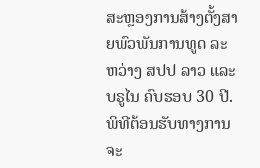ສະຫຼອງການສ້າງຕັ້ງສາຍພົວພັນການທູດ ລະຫວ່າງ ສປປ ລາວ ແລະ ບຣູໄນ ຄົບຮອບ 30 ປີ. ພິທີຕ້ອນຮັບທາງການຈະ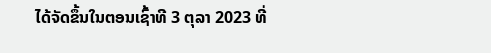ໄດ້ຈັດຂຶ້ນໃນຕອນເຊົ້າທີ 3 ຕຸລາ 2023 ທີ່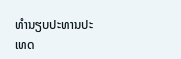ທຳນຽບປະທານປະເທດ